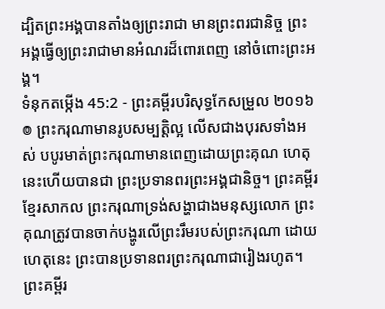ដ្បិតព្រះអង្គបានតាំងឲ្យព្រះរាជា មានព្រះពរជានិច្ច ព្រះអង្គធ្វើឲ្យព្រះរាជាមានអំណរដ៏ពោរពេញ នៅចំពោះព្រះអង្គ។
ទំនុកតម្កើង 45:2 - ព្រះគម្ពីរបរិសុទ្ធកែសម្រួល ២០១៦ ៙ ព្រះករុណាមានរូបសម្បត្តិល្អ លើសជាងបុរសទាំងអស់ បបូរមាត់ព្រះករុណាមានពេញដោយព្រះគុណ ហេតុនេះហើយបានជា ព្រះប្រទានពរព្រះអង្គជានិច្ច។ ព្រះគម្ពីរខ្មែរសាកល ព្រះករុណាទ្រង់សង្ហាជាងមនុស្សលោក ព្រះគុណត្រូវបានចាក់បង្ហូរលើព្រះរឹមរបស់ព្រះករុណា ដោយហេតុនេះ ព្រះបានប្រទានពរព្រះករុណាជារៀងរហូត។ ព្រះគម្ពីរ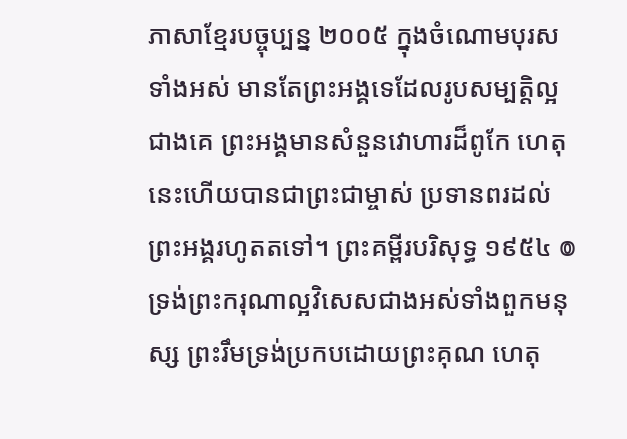ភាសាខ្មែរបច្ចុប្បន្ន ២០០៥ ក្នុងចំណោមបុរសទាំងអស់ មានតែព្រះអង្គទេដែលរូបសម្បត្តិល្អជាងគេ ព្រះអង្គមានសំនួនវោហារដ៏ពូកែ ហេតុនេះហើយបានជាព្រះជាម្ចាស់ ប្រទានពរដល់ព្រះអង្គរហូតតទៅ។ ព្រះគម្ពីរបរិសុទ្ធ ១៩៥៤ ៙ ទ្រង់ព្រះករុណាល្អវិសេសជាងអស់ទាំងពួកមនុស្ស ព្រះរឹមទ្រង់ប្រកបដោយព្រះគុណ ហេតុ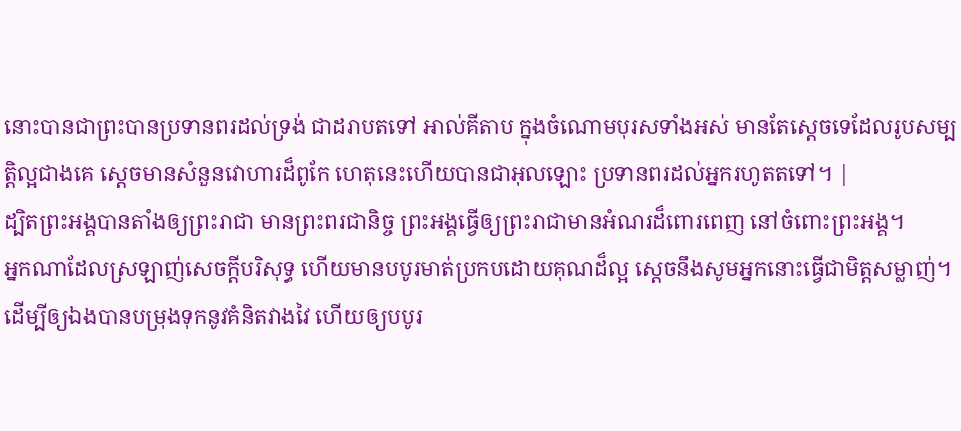នោះបានជាព្រះបានប្រទានពរដល់ទ្រង់ ជាដរាបតទៅ អាល់គីតាប ក្នុងចំណោមបុរសទាំងអស់ មានតែស្តេចទេដែលរូបសម្បត្តិល្អជាងគេ ស្តេចមានសំនួនវោហារដ៏ពូកែ ហេតុនេះហើយបានជាអុលឡោះ ប្រទានពរដល់អ្នករហូតតទៅ។ |
ដ្បិតព្រះអង្គបានតាំងឲ្យព្រះរាជា មានព្រះពរជានិច្ច ព្រះអង្គធ្វើឲ្យព្រះរាជាមានអំណរដ៏ពោរពេញ នៅចំពោះព្រះអង្គ។
អ្នកណាដែលស្រឡាញ់សេចក្ដីបរិសុទ្ធ ហើយមានបបូរមាត់ប្រកបដោយគុណដ៏ល្អ ស្តេចនឹងសូមអ្នកនោះធ្វើជាមិត្តសម្លាញ់។
ដើម្បីឲ្យឯងបានបម្រុងទុកនូវគំនិតវាងវៃ ហើយឲ្យបបូរ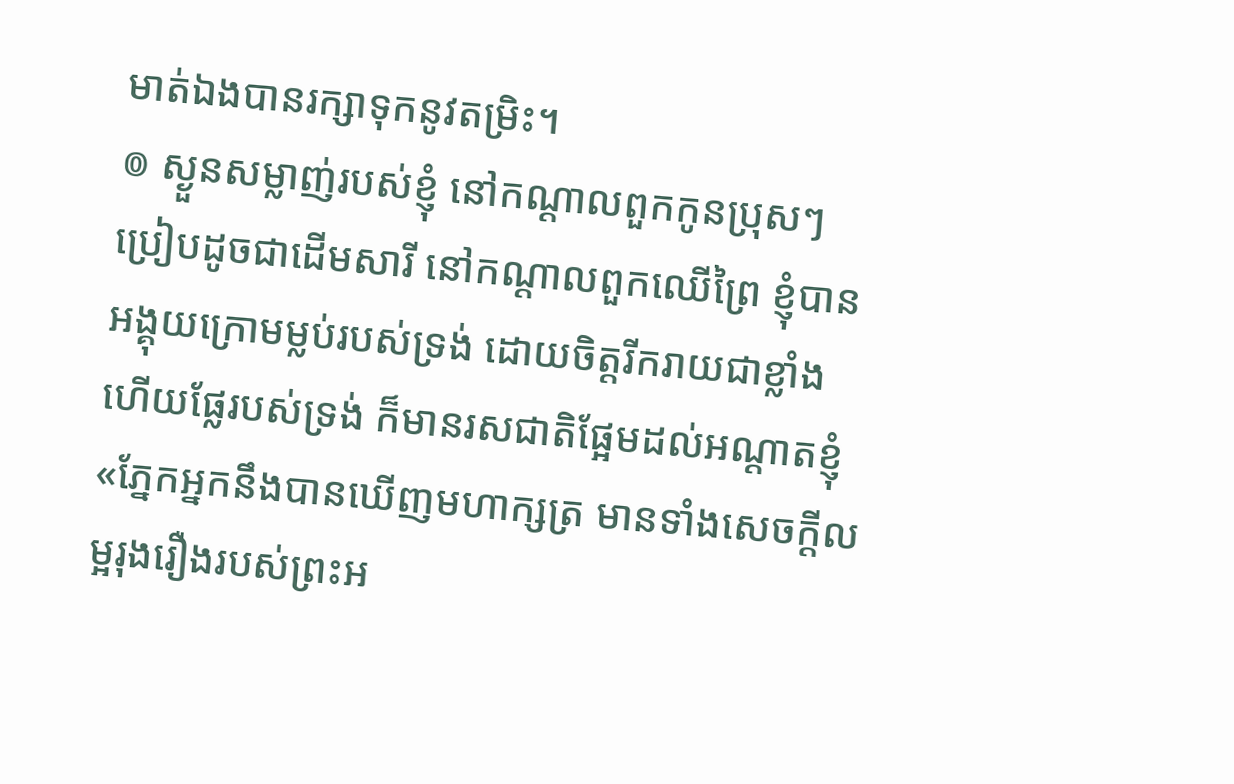មាត់ឯងបានរក្សាទុកនូវតម្រិះ។
៙ ស្ងួនសម្លាញ់របស់ខ្ញុំ នៅកណ្ដាលពួកកូនប្រុសៗ ប្រៀបដូចជាដើមសារី នៅកណ្ដាលពួកឈើព្រៃ ខ្ញុំបានអង្គុយក្រោមម្លប់របស់ទ្រង់ ដោយចិត្តរីករាយជាខ្លាំង ហើយផ្លែរបស់ទ្រង់ ក៏មានរសជាតិផ្អែមដល់អណ្ដាតខ្ញុំ
«ភ្នែកអ្នកនឹងបានឃើញមហាក្សត្រ មានទាំងសេចក្ដីលម្អរុងរឿងរបស់ព្រះអ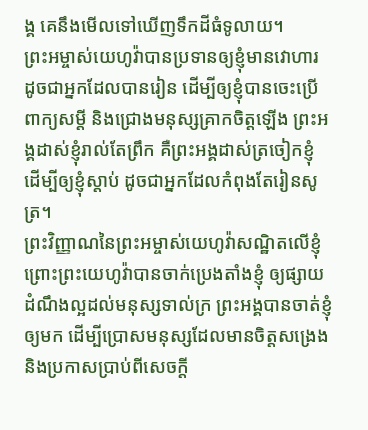ង្គ គេនឹងមើលទៅឃើញទឹកដីធំទូលាយ។
ព្រះអម្ចាស់យេហូវ៉ាបានប្រទានឲ្យខ្ញុំមានវោហារ ដូចជាអ្នកដែលបានរៀន ដើម្បីឲ្យខ្ញុំបានចេះប្រើពាក្យសម្ដី និងជ្រោងមនុស្សគ្រាកចិត្តឡើង ព្រះអង្គដាស់ខ្ញុំរាល់តែព្រឹក គឺព្រះអង្គដាស់ត្រចៀកខ្ញុំ ដើម្បីឲ្យខ្ញុំស្តាប់ ដូចជាអ្នកដែលកំពុងតែរៀនសូត្រ។
ព្រះវិញ្ញាណនៃព្រះអម្ចាស់យេហូវ៉ាសណ្ឋិតលើខ្ញុំ ព្រោះព្រះយេហូវ៉ាបានចាក់ប្រេងតាំងខ្ញុំ ឲ្យផ្សាយដំណឹងល្អដល់មនុស្សទាល់ក្រ ព្រះអង្គបានចាត់ខ្ញុំឲ្យមក ដើម្បីប្រោសមនុស្សដែលមានចិត្តសង្រេង និងប្រកាសប្រាប់ពីសេចក្ដី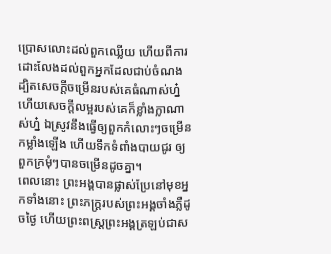ប្រោសលោះដល់ពួកឈ្លើយ ហើយពីការដោះលែងដល់ពួកអ្នកដែលជាប់ចំណង
ដ្បិតសេចក្ដីចម្រើនរបស់គេធំណាស់ហ្ន៎ ហើយសេចក្ដីលម្អរបស់គេក៏ខ្លាំងក្លាណាស់ហ្ន៎ ឯស្រូវនឹងធ្វើឲ្យពួកកំលោះៗចម្រើនកម្លាំងឡើង ហើយទឹកទំពាំងបាយជូរ ឲ្យពួកក្រមុំៗបានចម្រើនដូចគ្នា។
ពេលនោះ ព្រះអង្គបានផ្លាស់ប្រែនៅមុខអ្នកទាំងនោះ ព្រះភក្ត្ររបស់ព្រះអង្គចាំងភ្លឺដូចថ្ងៃ ហើយព្រះពស្ត្រព្រះអង្គត្រឡប់ជាស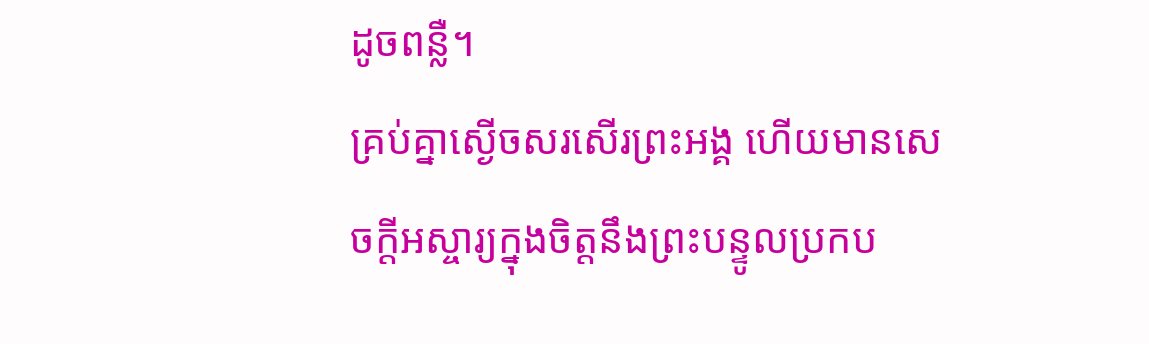ដូចពន្លឺ។
គ្រប់គ្នាស្ងើចសរសើរព្រះអង្គ ហើយមានសេចក្ដីអស្ចារ្យក្នុងចិត្តនឹងព្រះបន្ទូលប្រកប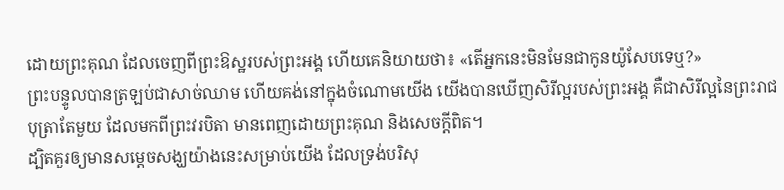ដោយព្រះគុណ ដែលចេញពីព្រះឱស្ឋរបស់ព្រះអង្គ ហើយគេនិយាយថា៖ «តើអ្នកនេះមិនមែនជាកូនយ៉ូសែបទេឬ?»
ព្រះបន្ទូលបានត្រឡប់ជាសាច់ឈាម ហើយគង់នៅក្នុងចំណោមយើង យើងបានឃើញសិរីល្អរបស់ព្រះអង្គ គឺជាសិរីល្អនៃព្រះរាជបុត្រាតែមួយ ដែលមកពីព្រះវរបិតា មានពេញដោយព្រះគុណ និងសេចក្តីពិត។
ដ្បិតគួរឲ្យមានសម្តេចសង្ឃយ៉ាងនេះសម្រាប់យើង ដែលទ្រង់បរិសុ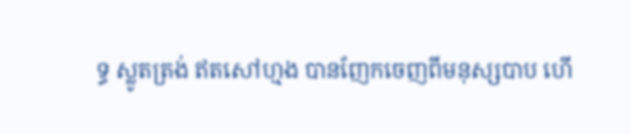ទ្ធ ស្លូតត្រង់ ឥតសៅហ្មង បានញែកចេញពីមនុស្សបាប ហើ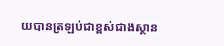យបានត្រឡប់ជាខ្ពស់ជាងស្ថាន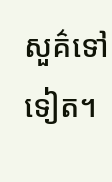សួគ៌ទៅទៀត។